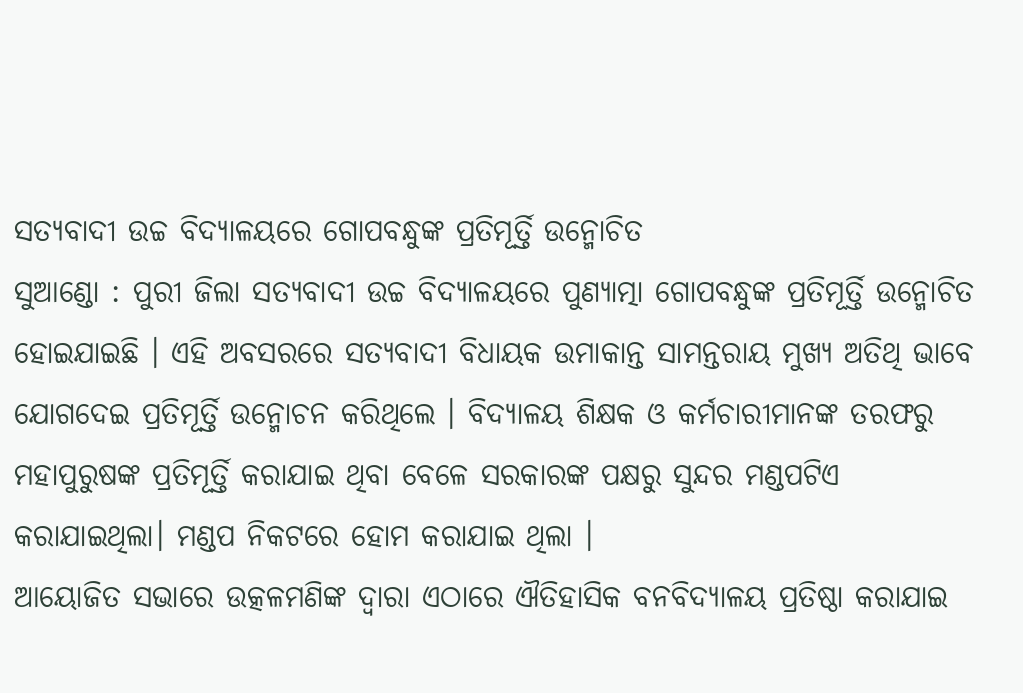ସତ୍ୟବାଦୀ ଉଚ୍ଚ ବିଦ୍ୟାଳୟରେ ଗୋପବନ୍ଧୁଙ୍କ ପ୍ରତିମୂର୍ତ୍ତି ଉନ୍ମୋଚିତ
ସୁଆଣ୍ଡୋ : ପୁରୀ ଜିଲା ସତ୍ୟବାଦୀ ଉଚ୍ଚ ବିଦ୍ୟାଳୟରେ ପୁଣ୍ୟାତ୍ମା ଗୋପବନ୍ଧୁଙ୍କ ପ୍ରତିମୂର୍ତ୍ତି ଉନ୍ମୋଚିତ ହୋଇଯାଇଛି । ଏହି ଅବସରରେ ସତ୍ୟବାଦୀ ବିଧାୟକ ଉମାକାନ୍ତ ସାମନ୍ତରାୟ ମୁଖ୍ୟ ଅତିଥି ଭାବେ ଯୋଗଦେଇ ପ୍ରତିମୂର୍ତ୍ତି ଉନ୍ମୋଚନ କରିଥିଲେ । ବିଦ୍ୟାଳୟ ଶିକ୍ଷକ ଓ କର୍ମଚାରୀମାନଙ୍କ ତରଫରୁ ମହାପୁରୁଷଙ୍କ ପ୍ରତିମୂର୍ତ୍ତି କରାଯାଇ ଥିବା ବେଳେ ସରକାରଙ୍କ ପକ୍ଷରୁ ସୁନ୍ଦର ମଣ୍ଡପଟିଏ କରାଯାଇଥିଲା। ମଣ୍ଡପ ନିକଟରେ ହୋମ କରାଯାଇ ଥିଲା ।
ଆୟୋଜିତ ସଭାରେ ଉତ୍କଳମଣିଙ୍କ ଦ୍ବାରା ଏଠାରେ ଐତିହାସିକ ବନବିଦ୍ୟାଳୟ ପ୍ରତିଷ୍ଠା କରାଯାଇ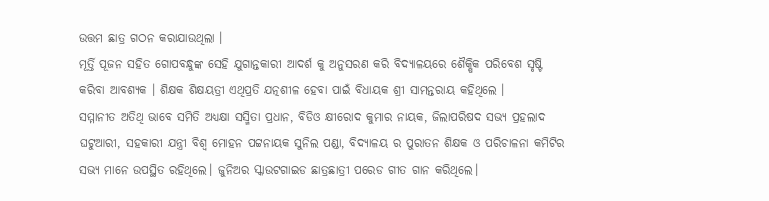ଉତ୍ତମ ଛାତ୍ର ଗଠନ କରାଯାଉଥିଲା ।
ମୂର୍ତ୍ତି ପୂଜନ ସହିତ ଗୋପବନ୍ଧୁଙ୍କ ସେହି ଯୁଗାନ୍ତକାରୀ ଆଦର୍ଶ କୁ ଅନୁସରଣ କରି ବିଦ୍ୟାଳୟରେ ଶୈକ୍ଷିକ ପରିବେଶ ସୃଷ୍ଟି କରିବା ଆବଶ୍ୟକ । ଶିକ୍ଷକ ଶିକ୍ଷୟତ୍ରୀ ଏଥିପ୍ରତି ଯତ୍ନଶୀଳ ହେବା ପାଇଁ ବିଧାୟକ ଶ୍ରୀ ସାମନ୍ତରାୟ କହିଥିଲେ ।
ସମ୍ମାନୀତ ଅତିଥି ଭାବେ ସମିତି ଅଧ୍ୟକ୍ଷା ସସ୍ମିତା ପ୍ରଧାନ, ବିଡିଓ କ୍ଷୀରୋଦ କୁମାର ନାୟକ, ଜିଲାପରିଷଦ ସଭ୍ୟ ପ୍ରହଲାଦ ଘଟୁଆରୀ, ସହକାରୀ ଯନ୍ତ୍ରୀ ବିଶ୍ୱ ମୋହନ ପଟ୍ଟନାୟକ ସୁନିଲ ପଣ୍ଡା, ବିଦ୍ୟାଳୟ ର ପୁରାତନ ଶିକ୍ଷକ ଓ ପରିଚାଳନା କମିଟିର ସଭ୍ୟ ମାନେ ଉପସ୍ଥିତ ରହିଥିଲେ। ଜୁନିଅର ସ୍କାଉଟଗାଇଡ ଛାତ୍ରଛାତ୍ରୀ ପରେଡ ଗୀତ ଗାନ କରିଥିଲେ।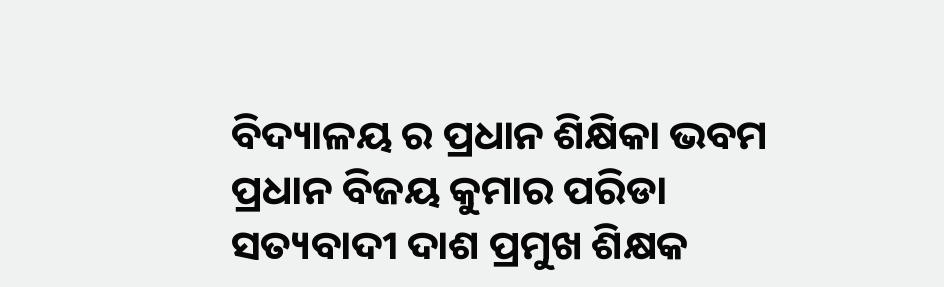ବିଦ୍ୟାଳୟ ର ପ୍ରଧାନ ଶିକ୍ଷିକା ଭବମ ପ୍ରଧାନ ବିଜୟ କୁମାର ପରିଡା ସତ୍ୟବାଦୀ ଦାଶ ପ୍ରମୁଖ ଶିକ୍ଷକ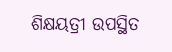ଶିକ୍ଷୟତ୍ରୀ ଉପସ୍ଥିତ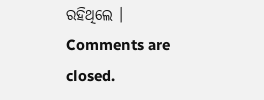ରହିଥିଲେ ।
Comments are closed.